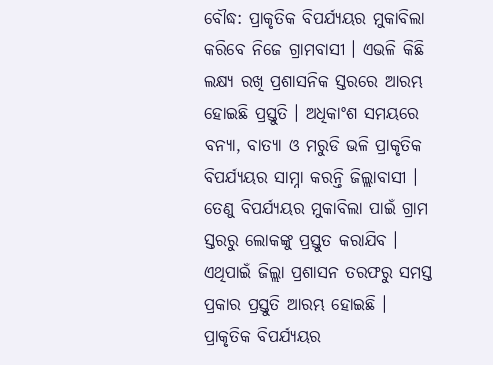ବୌଦ୍ଧ: ପ୍ରାକୃତିକ ବିପର୍ଯ୍ୟୟର ମୁକାବିଲା କରିବେ ନିଜେ ଗ୍ରାମବାସୀ । ଏଭଳି କିଛି ଲକ୍ଷ୍ୟ ରଖି ପ୍ରଶାସନିକ ସ୍ତରରେ ଆରମ୍ଭ ହୋଇଛି ପ୍ରସ୍ତୁତି । ଅଧିକାଂଶ ସମୟରେ ବନ୍ୟା, ବାତ୍ୟା ଓ ମରୁଡି ଭଳି ପ୍ରାକୃତିକ ବିପର୍ଯ୍ୟୟର ସାମ୍ନା କରନ୍ତି ଜିଲ୍ଲାବାସୀ । ତେଣୁ ବିପର୍ଯ୍ୟୟର ମୁକାବିଲା ପାଇଁ ଗ୍ରାମ ସ୍ତରରୁ ଲୋକଙ୍କୁ ପ୍ରସ୍ତୁତ କରାଯିବ । ଏଥିପାଇଁ ଜିଲ୍ଲା ପ୍ରଶାସନ ତରଫରୁ ସମସ୍ତ ପ୍ରକାର ପ୍ରସ୍ତୁତି ଆରମ୍ଭ ହୋଇଛି ।
ପ୍ରାକୃତିକ ବିପର୍ଯ୍ୟୟର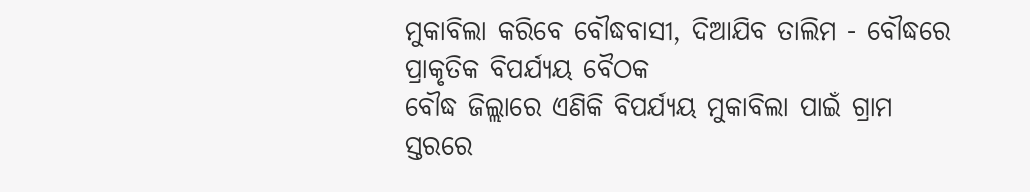ମୁକାବିଲା କରିବେ ବୌଦ୍ଧବାସୀ, ଦିଆଯିବ ତାଲିମ - ବୌଦ୍ଧରେ ପ୍ରାକୃତିକ ବିପର୍ଯ୍ୟୟ ବୈଠକ
ବୌଦ୍ଧ ଜିଲ୍ଲାରେ ଏଣିକି ବିପର୍ଯ୍ୟୟ ମୁକାବିଲା ପାଇଁ ଗ୍ରାମ ସ୍ତରରେ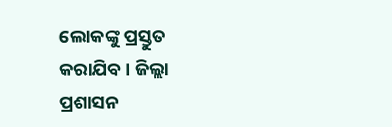ଲୋକଙ୍କୁ ପ୍ରସ୍ତୁତ କରାଯିବ । ଜିଲ୍ଲା ପ୍ରଶାସନ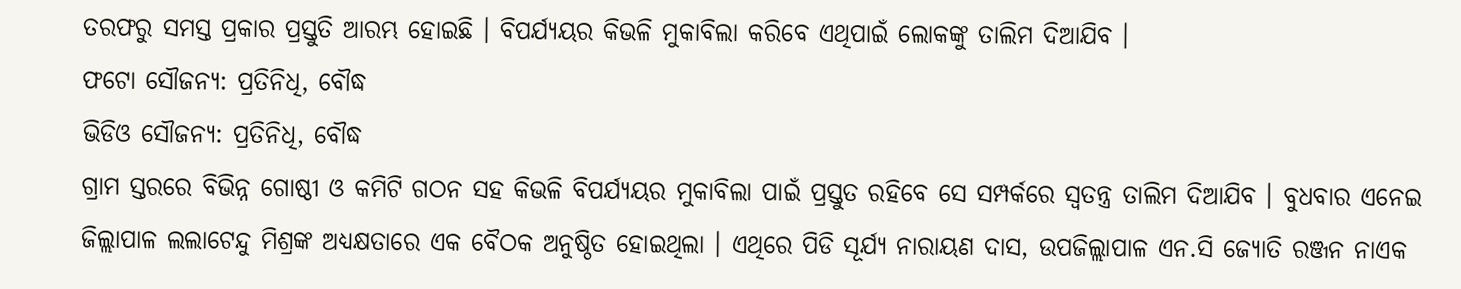ତରଫରୁ ସମସ୍ତ ପ୍ରକାର ପ୍ରସ୍ତୁତି ଆରମ୍ଭ ହୋଇଛି । ବିପର୍ଯ୍ୟୟର କିଭଳି ମୁକାବିଲା କରିବେ ଏଥିପାଇଁ ଲୋକଙ୍କୁ ତାଲିମ ଦିଆଯିବ ।
ଫଟୋ ସୌଜନ୍ୟ: ପ୍ରତିନିଧି, ବୌଦ୍ଧ
ଭିଡିଓ ସୌଜନ୍ୟ: ପ୍ରତିନିଧି, ବୌଦ୍ଧ
ଗ୍ରାମ ସ୍ତରରେ ବିଭିନ୍ନ ଗୋଷ୍ଠୀ ଓ କମିଟି ଗଠନ ସହ କିଭଳି ବିପର୍ଯ୍ୟୟର ମୁକାବିଲା ପାଇଁ ପ୍ରସ୍ତୁତ ରହିବେ ସେ ସମ୍ପର୍କରେ ସ୍ବତନ୍ତ୍ର ତାଲିମ ଦିଆଯିବ । ବୁଧବାର ଏନେଇ ଜିଲ୍ଲାପାଳ ଲଲାଟେନ୍ଦୁ ମିଶ୍ରଙ୍କ ଅଧ୍ୟକ୍ଷତାରେ ଏକ ବୈଠକ ଅନୁଷ୍ଠିତ ହୋଇଥିଲା । ଏଥିରେ ପିଡି ସୂର୍ଯ୍ୟ ନାରାୟଣ ଦାସ, ଉପଜିଲ୍ଲାପାଳ ଏନ.ସି ଜ୍ୟୋତି ରଞ୍ଜନ ନାଏକ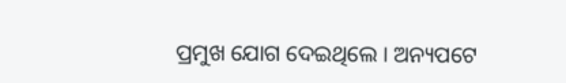ପ୍ରମୁଖ ଯୋଗ ଦେଇଥିଲେ । ଅନ୍ୟପଟେ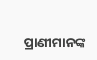ପ୍ରାଣୀମାନଙ୍କ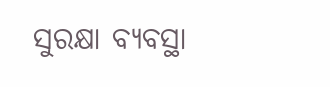ସୁରକ୍ଷା ବ୍ୟବସ୍ଥା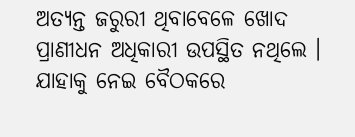ଅତ୍ୟନ୍ତ ଜରୁରୀ ଥିବାବେଳେ ଖୋଦ ପ୍ରାଣୀଧନ ଅଧିକାରୀ ଉପସ୍ଥିତ ନଥିଲେ । ଯାହାକୁ ନେଇ ବୈଠକରେ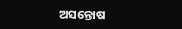ଅସନ୍ତୋଷ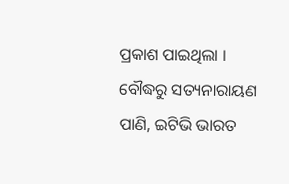ପ୍ରକାଶ ପାଇଥିଲା ।
ବୌଦ୍ଧରୁ ସତ୍ୟନାରାୟଣ ପାଣି, ଇଟିଭି ଭାରତ